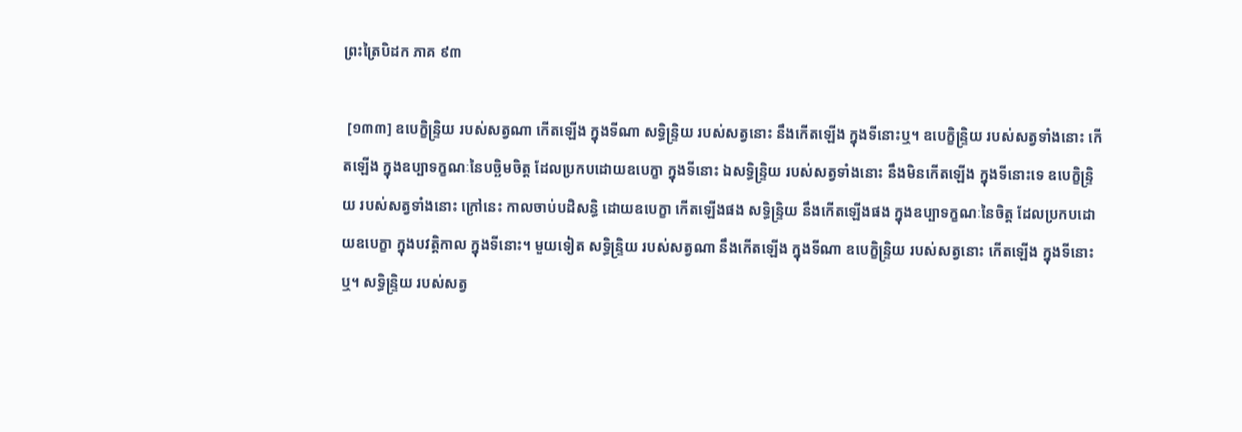ព្រះត្រៃបិដក ភាគ ៩៣

 [១៣៣] ឧបេក្ខិន្ទ្រិយ របស់សត្វណា កើតឡើង ក្នុងទីណា សទ្ធិន្ទ្រិយ របស់សត្វនោះ នឹងកើតឡើង ក្នុងទីនោះឬ។ ឧបេក្ខិន្ទ្រិយ របស់សត្វទាំងនោះ កើតឡើង ក្នុងឧប្បាទក្ខណៈនៃបច្ឆិមចិត្ត ដែលប្រកបដោយឧបេក្ខា ក្នុងទីនោះ ឯសទ្ធិន្ទ្រិយ របស់សត្វទាំងនោះ នឹងមិនកើតឡើង ក្នុងទីនោះទេ ឧបេក្ខិន្ទ្រិយ របស់សត្វទាំងនោះ ក្រៅនេះ កាលចាប់បដិសន្ធិ ដោយឧបេក្ខា កើតឡើងផង សទ្ធិន្ទ្រិយ នឹងកើតឡើងផង ក្នុងឧប្បាទក្ខណៈនៃចិត្ត ដែលប្រកបដោយឧបេក្ខា ក្នុងបវត្តិកាល ក្នុងទីនោះ។ មួយទៀត សទិ្ធន្ទ្រិយ របស់សត្វណា នឹងកើតឡើង ក្នុងទីណា ឧបេក្ខិន្ទ្រិយ របស់សត្វនោះ កើតឡើង ក្នុងទីនោះឬ។ សទ្ធិន្ទ្រិយ របស់សត្វ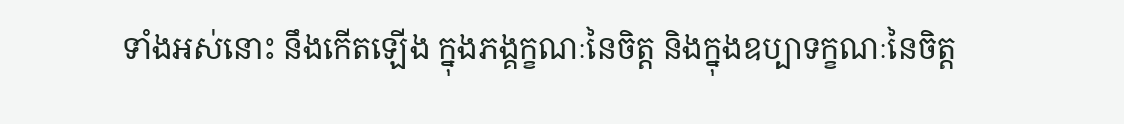ទាំងអស់នោះ នឹងកើតឡើង ក្នុងភង្គក្ខណៈនៃចិត្ត និងក្នុងឧប្បាទក្ខណៈនៃចិត្ត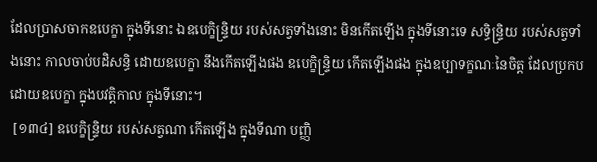ដែលប្រាសចាកឧបេក្ខា ក្នុងទីនោះ ឯឧបេក្ខិន្ទ្រិយ របស់សត្វទាំងនោះ មិនកើតឡើង ក្នុងទីនោះទេ សទិ្ធន្ទ្រិយ របស់សត្វទាំងនោះ កាលចាប់បដិសន្ធិ ដោយឧបេក្ខា នឹងកើតឡើងផង ឧបេក្ខិន្ទ្រិយ កើតឡើងផង ក្នុងឧប្បាទក្ខណៈនៃចិត្ត ដែលប្រកបដោយឧបេក្ខា ក្នុងបវត្តិកាល ក្នុងទីនោះ។
 [១៣៤] ឧបេក្ខិន្ទ្រិយ របស់សត្វណា កើតឡើង ក្នុងទីណា បញ្ញិ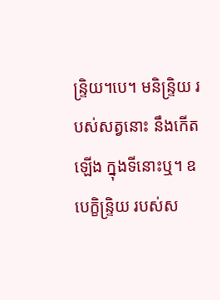ន្ទ្រិយ។បេ។ មនិន្ទ្រិយ របស់សត្វនោះ នឹងកើតឡើង ក្នុងទីនោះឬ។ ឧបេក្ខិន្ទ្រិយ របស់ស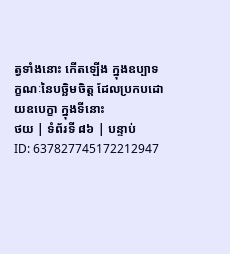ត្វទាំងនោះ កើតឡើង ក្នុងឧប្បាទក្ខណៈនៃបច្ឆិមចិត្ត ដែលប្រកបដោយឧបេក្ខា ក្នុងទីនោះ
ថយ | ទំព័រទី ៨៦ | បន្ទាប់
ID: 637827745172212947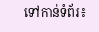ទៅកាន់ទំព័រ៖